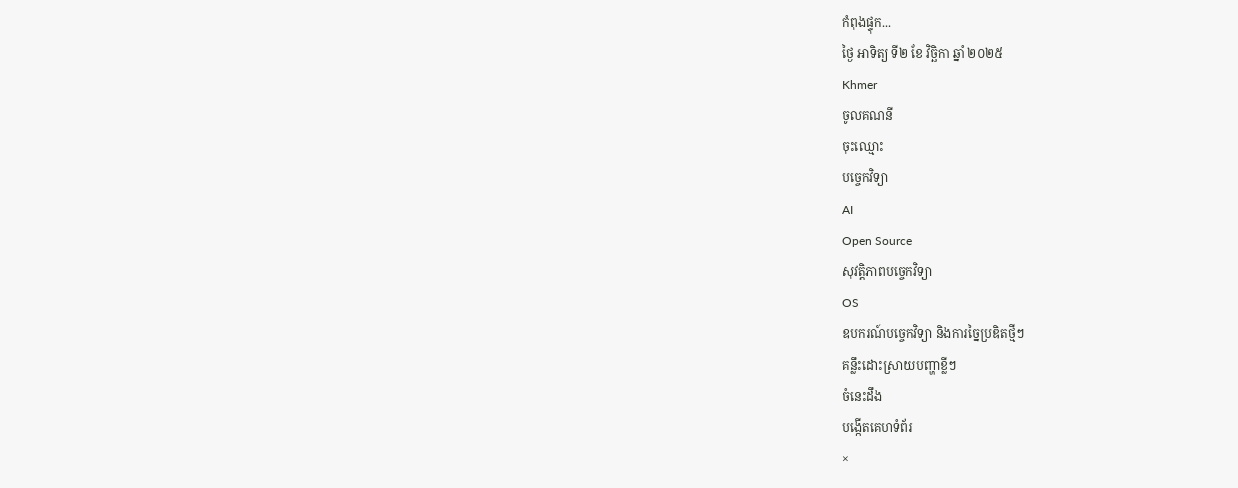កំពុងផ្ទុក...
ថ្ងៃ អាទិត្យ ទី២ ខែ វិច្ឆិកា ឆ្នាំ ២០២៥
Khmer
ចូលគណនី
ចុះឈ្មោះ
បច្ចេកវិទ្យា
AI
Open Source
សុវត្តិភាពបច្ចេកវិទ្យា
OS
ឧបករណ៍បច្ចេកវិទ្យា និងការច្នៃប្រឌិតថ្មីៗ
គន្លឹះដោះស្រាយបញ្ហាខ្លីៗ
ចំនេះដឹង
បង្កើតគេហទំព័រ
×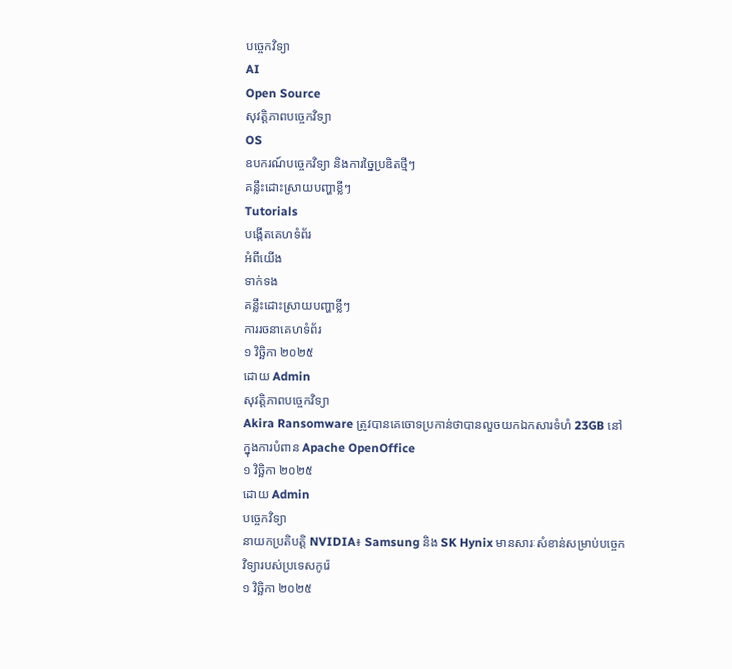បច្ចេកវិទ្យា
AI
Open Source
សុវត្តិភាពបច្ចេកវិទ្យា
OS
ឧបករណ៍បច្ចេកវិទ្យា និងការច្នៃប្រឌិតថ្មីៗ
គន្លឹះដោះស្រាយបញ្ហាខ្លីៗ
Tutorials
បង្កើតគេហទំព័រ
អំពីយើង
ទាក់ទង
គន្លឹះដោះស្រាយបញ្ហាខ្លីៗ
ការរចនាគេហទំព័រ
១ វិច្ឆិកា ២០២៥
ដោយ Admin
សុវត្តិភាពបច្ចេកវិទ្យា
Akira Ransomware ត្រូវបានគេចោទប្រកាន់ថាបានលួចយកឯកសារទំហំ 23GB នៅក្នុងការបំពាន Apache OpenOffice
១ វិច្ឆិកា ២០២៥
ដោយ Admin
បច្ចេកវិទ្យា
នាយកប្រតិបត្តិ NVIDIA៖ Samsung និង SK Hynix មានសារៈសំខាន់សម្រាប់បច្ចេកវិទ្យារបស់ប្រទេសកូរ៉េ
១ វិច្ឆិកា ២០២៥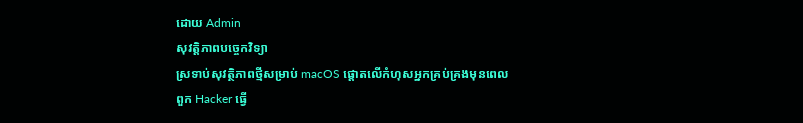ដោយ Admin
សុវត្តិភាពបច្ចេកវិទ្យា
ស្រទាប់សុវត្ថិភាពថ្មីសម្រាប់ macOS ផ្តោតលើកំហុសអ្នកគ្រប់គ្រងមុនពេលពួក Hacker ធ្វើ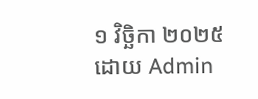១ វិច្ឆិកា ២០២៥
ដោយ Admin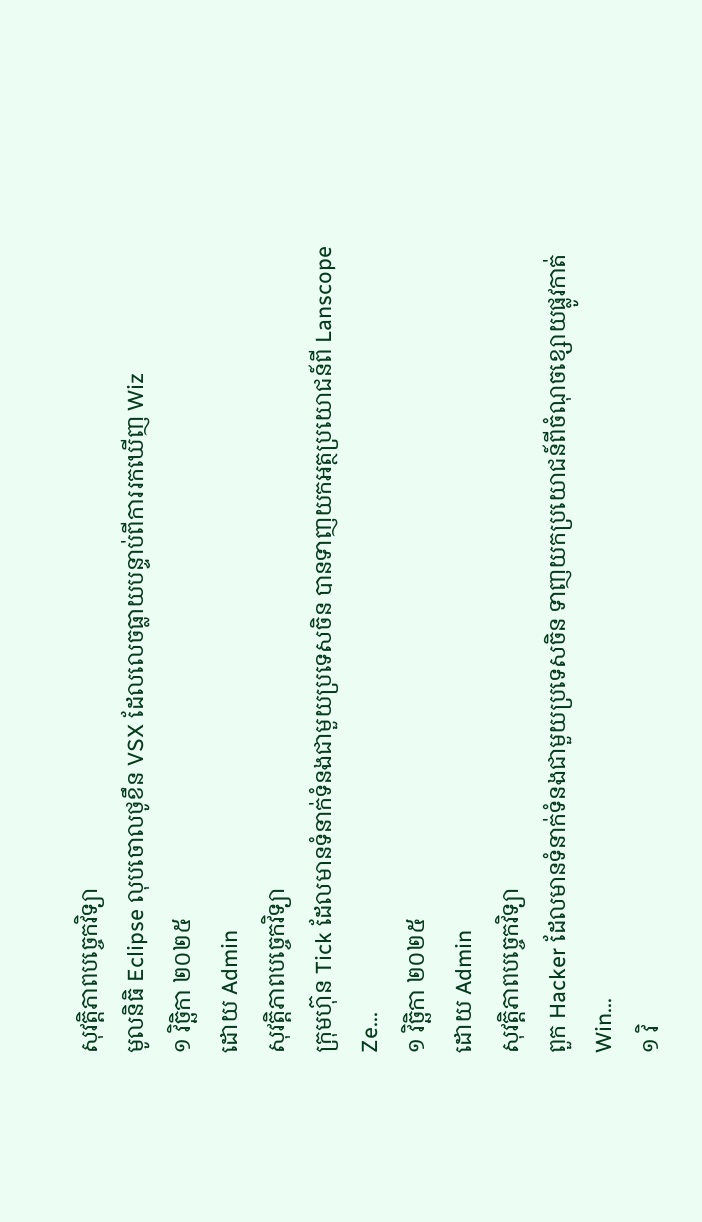សុវត្តិភាពបច្ចេកវិទ្យា
មូលនិធិ Eclipse លុបចោលថូខឹន VSX ដែលលេចធ្លាយបន្ទាប់ពីការរកឃើញ Wiz
១ វិច្ឆិកា ២០២៥
ដោយ Admin
សុវត្តិភាពបច្ចេកវិទ្យា
ក្រុមហ៊ុន Tick ដែលមានទំនាក់ទំនងជាមួយប្រទេសចិន បានទាញយកអត្ថប្រយោជន៍ពី Lanscope Ze...
១ វិច្ឆិកា ២០២៥
ដោយ Admin
សុវត្តិភាពបច្ចេកវិទ្យា
ពួក Hacker ដែលមានទំនាក់ទំនងជាមួយប្រទេសចិន ទាញយកប្រយោជន៍ពីចំណុចខ្សោយផ្លូវកាត់ Win...
១ វិ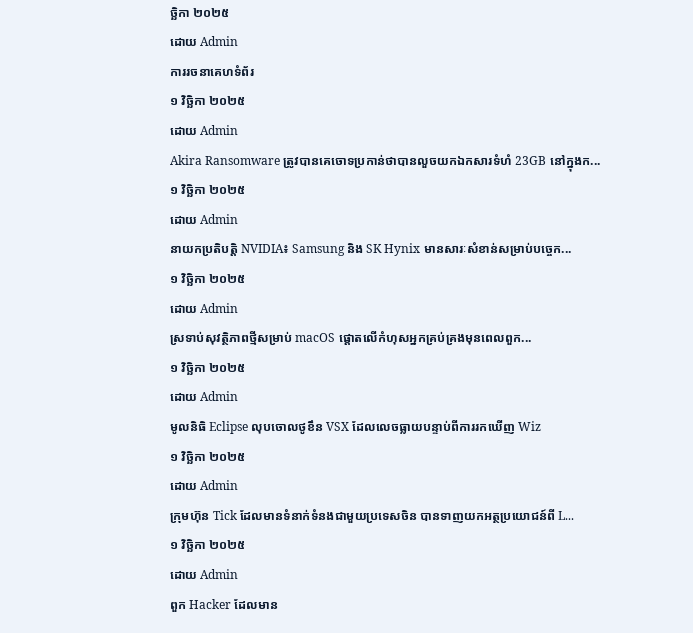ច្ឆិកា ២០២៥
ដោយ Admin
ការរចនាគេហទំព័រ
១ វិច្ឆិកា ២០២៥
ដោយ Admin
Akira Ransomware ត្រូវបានគេចោទប្រកាន់ថាបានលួចយកឯកសារទំហំ 23GB នៅក្នុងក...
១ វិច្ឆិកា ២០២៥
ដោយ Admin
នាយកប្រតិបត្តិ NVIDIA៖ Samsung និង SK Hynix មានសារៈសំខាន់សម្រាប់បច្ចេក...
១ វិច្ឆិកា ២០២៥
ដោយ Admin
ស្រទាប់សុវត្ថិភាពថ្មីសម្រាប់ macOS ផ្តោតលើកំហុសអ្នកគ្រប់គ្រងមុនពេលពួក...
១ វិច្ឆិកា ២០២៥
ដោយ Admin
មូលនិធិ Eclipse លុបចោលថូខឹន VSX ដែលលេចធ្លាយបន្ទាប់ពីការរកឃើញ Wiz
១ វិច្ឆិកា ២០២៥
ដោយ Admin
ក្រុមហ៊ុន Tick ដែលមានទំនាក់ទំនងជាមួយប្រទេសចិន បានទាញយកអត្ថប្រយោជន៍ពី L...
១ វិច្ឆិកា ២០២៥
ដោយ Admin
ពួក Hacker ដែលមាន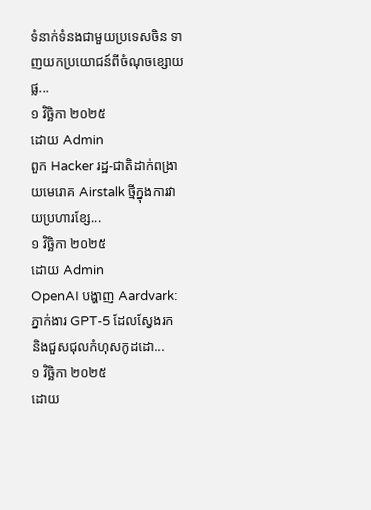ទំនាក់ទំនងជាមួយប្រទេសចិន ទាញយកប្រយោជន៍ពីចំណុចខ្សោយផ្ល...
១ វិច្ឆិកា ២០២៥
ដោយ Admin
ពួក Hacker រដ្ឋ-ជាតិដាក់ពង្រាយមេរោគ Airstalk ថ្មីក្នុងការវាយប្រហារខ្សែ...
១ វិច្ឆិកា ២០២៥
ដោយ Admin
OpenAI បង្ហាញ Aardvark: ភ្នាក់ងារ GPT-5 ដែលស្វែងរក និងជួសជុលកំហុសកូដដោ...
១ វិច្ឆិកា ២០២៥
ដោយ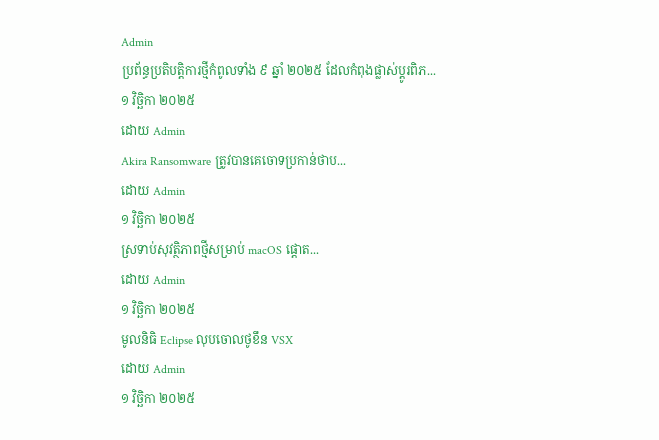Admin
ប្រព័ន្ធប្រតិបត្តិការថ្មីកំពូលទាំង ៩ ឆ្នាំ ២០២៥ ដែលកំពុងផ្លាស់ប្តូរពិភ...
១ វិច្ឆិកា ២០២៥
ដោយ Admin
Akira Ransomware ត្រូវបានគេចោទប្រកាន់ថាប...
ដោយ Admin
១ វិច្ឆិកា ២០២៥
ស្រទាប់សុវត្ថិភាពថ្មីសម្រាប់ macOS ផ្តោត...
ដោយ Admin
១ វិច្ឆិកា ២០២៥
មូលនិធិ Eclipse លុបចោលថូខឹន VSX
ដោយ Admin
១ វិច្ឆិកា ២០២៥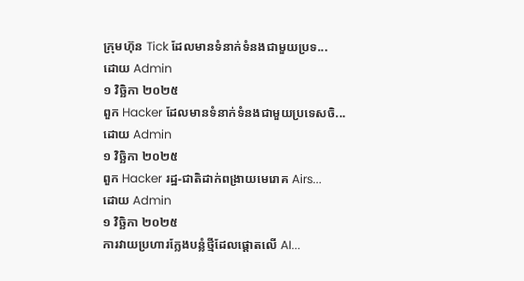ក្រុមហ៊ុន Tick ដែលមានទំនាក់ទំនងជាមួយប្រទ...
ដោយ Admin
១ វិច្ឆិកា ២០២៥
ពួក Hacker ដែលមានទំនាក់ទំនងជាមួយប្រទេសចិ...
ដោយ Admin
១ វិច្ឆិកា ២០២៥
ពួក Hacker រដ្ឋ-ជាតិដាក់ពង្រាយមេរោគ Airs...
ដោយ Admin
១ វិច្ឆិកា ២០២៥
ការវាយប្រហារក្លែងបន្លំថ្មីដែលផ្តោតលើ AI...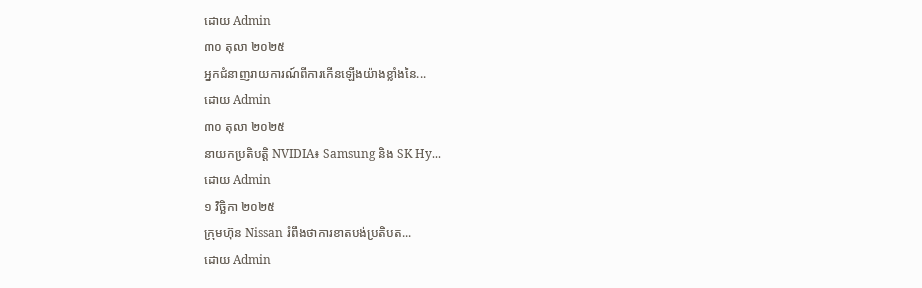ដោយ Admin
៣០ តុលា ២០២៥
អ្នកជំនាញរាយការណ៍ពីការកើនឡើងយ៉ាងខ្លាំងនៃ...
ដោយ Admin
៣០ តុលា ២០២៥
នាយកប្រតិបត្តិ NVIDIA៖ Samsung និង SK Hy...
ដោយ Admin
១ វិច្ឆិកា ២០២៥
ក្រុមហ៊ុន Nissan រំពឹងថាការខាតបង់ប្រតិបត...
ដោយ Admin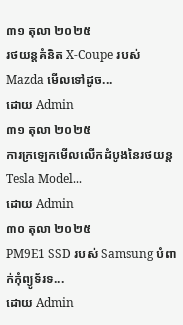៣១ តុលា ២០២៥
រថយន្តគំនិត X-Coupe របស់ Mazda មើលទៅដូច...
ដោយ Admin
៣១ តុលា ២០២៥
ការក្រឡេកមើលលើកដំបូងនៃរថយន្ត Tesla Model...
ដោយ Admin
៣០ តុលា ២០២៥
PM9E1 SSD របស់ Samsung បំពាក់កុំព្យូទ័រទ...
ដោយ Admin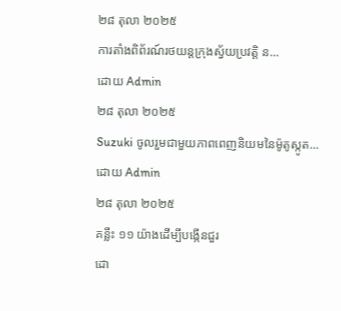២៨ តុលា ២០២៥
ការតាំងពិព័រណ៍រថយន្តក្រុងស្វ័យប្រវត្តិ ន...
ដោយ Admin
២៨ តុលា ២០២៥
Suzuki ចូលរួមជាមួយភាពពេញនិយមនៃម៉ូតូស្កូត...
ដោយ Admin
២៨ តុលា ២០២៥
គន្លឹះ ១១ យ៉ាងដើម្បីបង្កើនជួរ
ដោ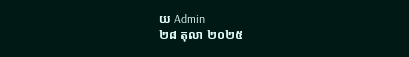យ Admin
២៨ តុលា ២០២៥